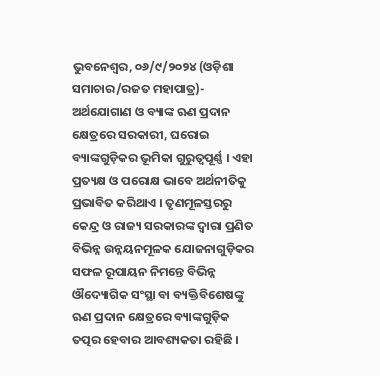ଭୁବନେଶ୍ୱର, ୦୬/୯/୨୦୨୪ (ଓଡ଼ିଶା ସମାଚାର/ରଜତ ମହାପାତ୍ର)- ଅର୍ଥଯୋଗାଣ ଓ ବ୍ୟାଙ୍କ ଋଣ ପ୍ରଦାନ କ୍ଷେତ୍ରରେ ସରକାରୀ, ଘରୋଇ ବ୍ୟାଙ୍କଗୁଡ଼ିକର ଭୂମିକା ଗୁରୁତ୍ୱପୂର୍ଣ୍ଣ । ଏହା ପ୍ରତ୍ୟକ୍ଷ ଓ ପରୋକ୍ଷ ଭାବେ ଅର୍ଥନୀତିକୁ ପ୍ରଭାବିତ କରିଥାଏ । ତୃଣମୂଳସ୍ତରରୁ କେନ୍ଦ୍ର ଓ ରାଜ୍ୟ ସରକାରଙ୍କ ଦ୍ୱାରା ପ୍ରଣିତ ବିଭିନ୍ନ ଉନ୍ନୟନମୂଳକ ଯୋଜନାଗୁଡ଼ିକର ସଫଳ ରୂପାୟନ ନିମନ୍ତେ ବିଭିନ୍ନ ଔଦ୍ୟୋଗିକ ସଂସ୍ଥା ବା ବ୍ୟକ୍ତିବିଶେଷଙ୍କୁ ଋଣ ପ୍ରଦାନ କ୍ଷେତ୍ରରେ ବ୍ୟାଙ୍କଗୁଡ଼ିକ ତତ୍ପର ହେବାର ଆବଶ୍ୟକତା ରହିଛି ।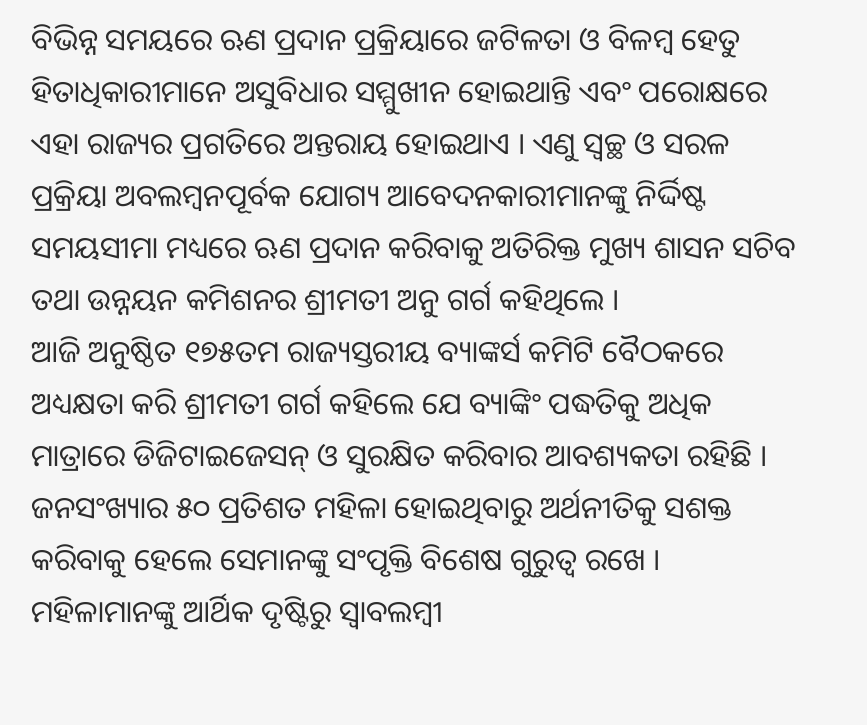ବିଭିନ୍ନ ସମୟରେ ଋଣ ପ୍ରଦାନ ପ୍ରକ୍ରିୟାରେ ଜଟିଳତା ଓ ବିଳମ୍ବ ହେତୁ ହିତାଧିକାରୀମାନେ ଅସୁବିଧାର ସମ୍ମୁଖୀନ ହୋଇଥାନ୍ତି ଏବଂ ପରୋକ୍ଷରେ ଏହା ରାଜ୍ୟର ପ୍ରଗତିରେ ଅନ୍ତରାୟ ହୋଇଥାଏ । ଏଣୁ ସ୍ୱଚ୍ଛ ଓ ସରଳ ପ୍ରକ୍ରିୟା ଅବଲମ୍ବନପୂର୍ବକ ଯୋଗ୍ୟ ଆବେଦନକାରୀମାନଙ୍କୁ ନିର୍ଦ୍ଦିଷ୍ଟ ସମୟସୀମା ମଧ୍ୟରେ ଋଣ ପ୍ରଦାନ କରିବାକୁ ଅତିରିକ୍ତ ମୁଖ୍ୟ ଶାସନ ସଚିବ ତଥା ଉନ୍ନୟନ କମିଶନର ଶ୍ରୀମତୀ ଅନୁ ଗର୍ଗ କହିଥିଲେ ।
ଆଜି ଅନୁଷ୍ଠିତ ୧୭୫ତମ ରାଜ୍ୟସ୍ତରୀୟ ବ୍ୟାଙ୍କର୍ସ କମିଟି ବୈଠକରେ ଅଧ୍ୟକ୍ଷତା କରି ଶ୍ରୀମତୀ ଗର୍ଗ କହିଲେ ଯେ ବ୍ୟାଙ୍କିଂ ପଦ୍ଧତିକୁ ଅଧିକ ମାତ୍ରାରେ ଡିଜିଟାଇଜେସନ୍ ଓ ସୁରକ୍ଷିତ କରିବାର ଆବଶ୍ୟକତା ରହିଛି । ଜନସଂଖ୍ୟାର ୫୦ ପ୍ରତିଶତ ମହିଳା ହୋଇଥିବାରୁ ଅର୍ଥନୀତିକୁ ସଶକ୍ତ କରିବାକୁ ହେଲେ ସେମାନଙ୍କୁ ସଂପୃକ୍ତି ବିଶେଷ ଗୁରୁତ୍ୱ ରଖେ । ମହିଳାମାନଙ୍କୁ ଆର୍ଥିକ ଦୃଷ୍ଟିରୁ ସ୍ୱାବଲମ୍ବୀ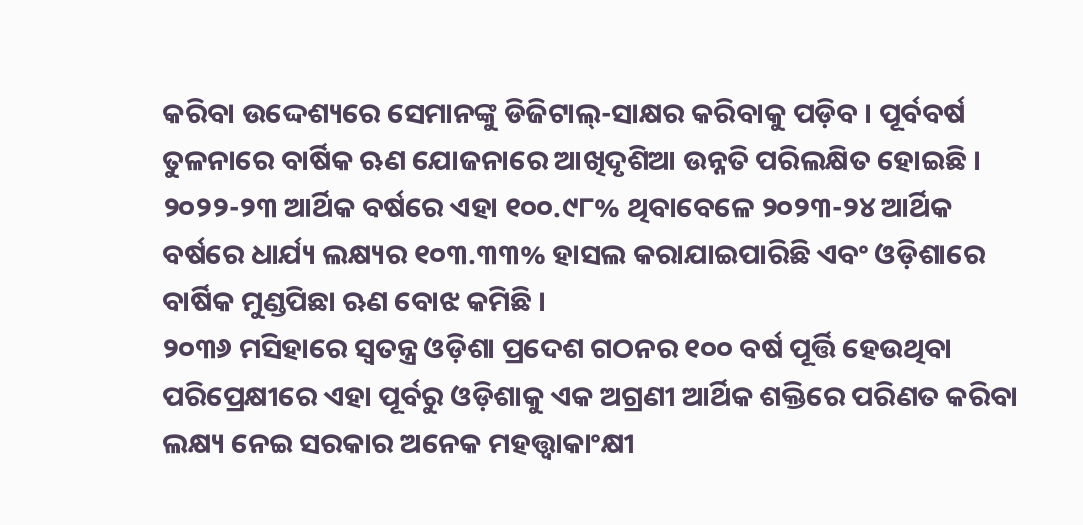କରିବା ଉଦ୍ଦେଶ୍ୟରେ ସେମାନଙ୍କୁ ଡିଜିଟାଲ୍-ସାକ୍ଷର କରିବାକୁ ପଡ଼ିବ । ପୂର୍ବବର୍ଷ ତୁଳନାରେ ବାର୍ଷିକ ଋଣ ଯୋଜନାରେ ଆଖିଦୃଶିଆ ଉନ୍ନତି ପରିଲକ୍ଷିତ ହୋଇଛି । ୨୦୨୨-୨୩ ଆର୍ଥିକ ବର୍ଷରେ ଏହା ୧୦୦.୯୮% ଥିବାବେଳେ ୨୦୨୩-୨୪ ଆର୍ଥିକ ବର୍ଷରେ ଧାର୍ଯ୍ୟ ଲକ୍ଷ୍ୟର ୧୦୩.୩୩% ହାସଲ କରାଯାଇପାରିଛି ଏବଂ ଓଡ଼ିଶାରେ ବାର୍ଷିକ ମୁଣ୍ଡପିଛା ଋଣ ବୋଝ କମିଛି ।
୨୦୩୬ ମସିହାରେ ସ୍ୱତନ୍ତ୍ର ଓଡ଼ିଶା ପ୍ରଦେଶ ଗଠନର ୧୦୦ ବର୍ଷ ପୂର୍ତ୍ତି ହେଉଥିବା ପରିପ୍ରେକ୍ଷୀରେ ଏହା ପୂର୍ବରୁ ଓଡ଼ିଶାକୁ ଏକ ଅଗ୍ରଣୀ ଆର୍ଥିକ ଶକ୍ତିରେ ପରିଣତ କରିବା ଲକ୍ଷ୍ୟ ନେଇ ସରକାର ଅନେକ ମହତ୍ତ୍ୱାକାଂକ୍ଷୀ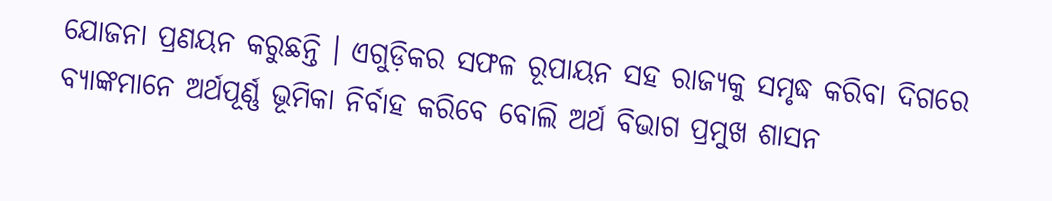ଯୋଜନା ପ୍ରଣୟନ କରୁଛନ୍ତି । ଏଗୁଡ଼ିକର ସଫଳ ରୂପାୟନ ସହ ରାଜ୍ୟକୁ ସମୃଦ୍ଧ କରିବା ଦିଗରେ ବ୍ୟାଙ୍କମାନେ ଅର୍ଥପୂର୍ଣ୍ଣ ଭୂମିକା ନିର୍ବାହ କରିବେ ବୋଲି ଅର୍ଥ ବିଭାଗ ପ୍ରମୁଖ ଶାସନ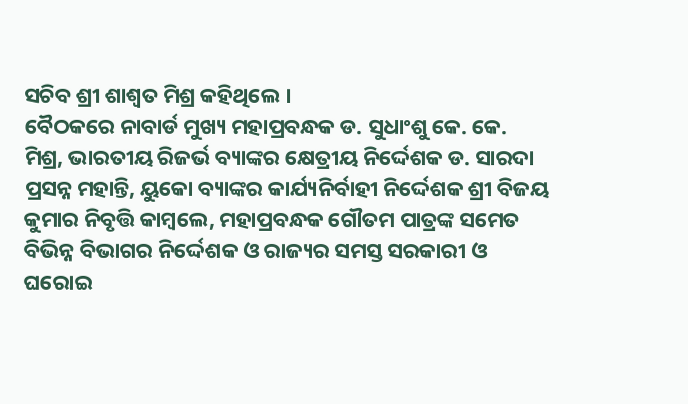ସଚିବ ଶ୍ରୀ ଶାଶ୍ୱତ ମିଶ୍ର କହିଥିଲେ ।
ବୈଠକରେ ନାବାର୍ଡ ମୁଖ୍ୟ ମହାପ୍ରବନ୍ଧକ ଡ. ସୁଧାଂଶୁ କେ. କେ. ମିଶ୍ର, ଭାରତୀୟ ରିଜର୍ଭ ବ୍ୟାଙ୍କର କ୍ଷେତ୍ରୀୟ ନିର୍ଦ୍ଦେଶକ ଡ. ସାରଦା ପ୍ରସନ୍ନ ମହାନ୍ତି, ୟୁକୋ ବ୍ୟାଙ୍କର କାର୍ଯ୍ୟନିର୍ବାହୀ ନିର୍ଦ୍ଦେଶକ ଶ୍ରୀ ବିଜୟ କୁମାର ନିବୃତ୍ତି କାମ୍ବଲେ, ମହାପ୍ରବନ୍ଧକ ଗୌତମ ପାତ୍ରଙ୍କ ସମେତ ବିଭିନ୍ନ ବିଭାଗର ନିର୍ଦ୍ଦେଶକ ଓ ରାଜ୍ୟର ସମସ୍ତ ସରକାରୀ ଓ ଘରୋଇ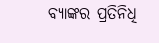ବ୍ୟାଙ୍କର ପ୍ରତିନିଧି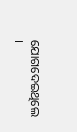ଯୋଗଦେଇଥିଲେ ।